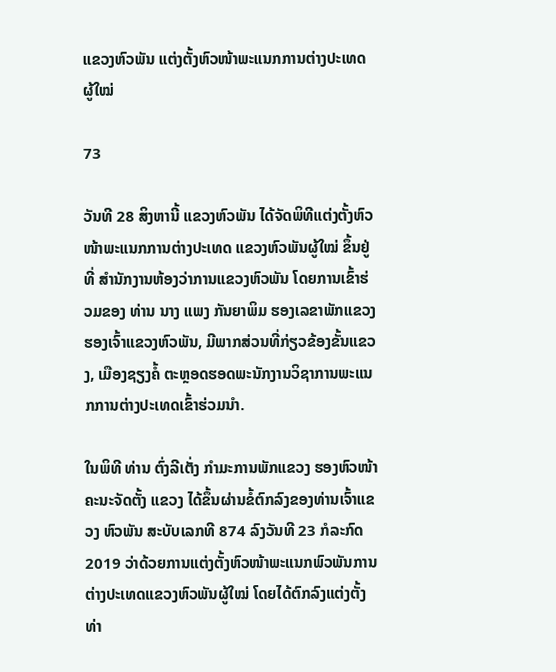ແຂວງຫົວພັນ ແຕ່ງຕັ້ງຫົວໜ້າພະແນກການຕ່າງປະເທດ ຜູ້ໃໝ່

73

ວັນທີ 28 ສິງຫານີ້ ແຂວງຫົວພັນ ໄດ້ຈັດພິທີແຕ່ງຕັ້ງຫົວໜ້າພະແນກການຕ່າງປະເທດ ແຂວງຫົວພັນຜູ້ໃໝ່ ຂຶ້ນຢູ່ທີ່ ສໍານັກງານຫ້ອງວ່າການແຂວງຫົວພັນ ໂດຍການເຂົ້າຮ່ວມຂອງ ທ່ານ ນາງ ແພງ ກັນຍາພິມ ຮອງເລຂາພັກແຂວງ ຮອງເຈົ້າແຂວງຫົວພັນ, ມີພາກສ່ວນທີ່ກ່ຽວຂ້ອງຂັ້ນແຂວງ, ເມືອງຊຽງຄໍ້ ຕະຫຼອດຮອດພະນັກງານວິຊາການພະແນກການຕ່າງປະເທດເຂົ້າຮ່ວມນໍາ.

ໃນພິທີ ທ່ານ ຕົ່ງລີເຕັ່ງ ກໍາມະການພັກແຂວງ ຮອງຫົວໜ້າຄະນະຈັດຕັ້ງ ແຂວງ ໄດ້ຂຶ້ນຜ່ານຂໍ້ຕົກລົງຂອງທ່ານເຈົ້າແຂວງ ຫົວພັນ ສະບັບເລກທີ 874 ລົງວັນທີ 23 ກໍລະກົດ 2019 ວ່າດ້ວຍການແຕ່ງຕັ້ງຫົວໜ້າພະແນກພົວພັນການຕ່າງປະເທດແຂວງຫົວພັນຜູ້ໃໝ່ ໂດຍໄດ້ຕົກລົງແຕ່ງຕັ້ງ ທ່າ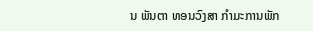ນ ພັນຕາ ທອນວົງສາ ກຳມະການພັກ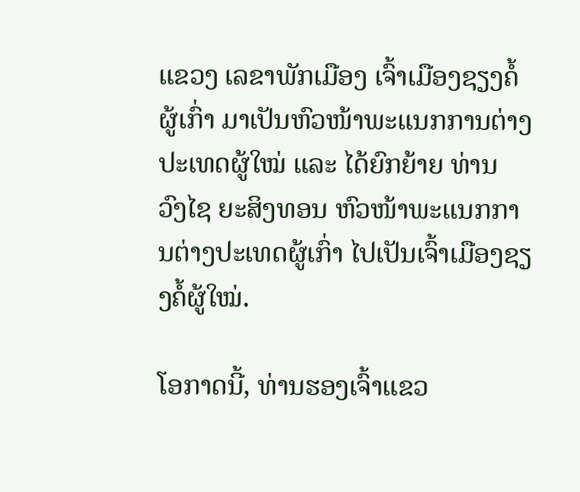ແຂວງ ເລຂາພັກເມືອງ ເຈົ້າເມືອງຊຽງຄໍ້ຜູ້ເກົ່າ ມາເປັນຫົວໜ້າພະແນກການຕ່າງປະເທດຜູ້ໃໝ່ ແລະ ໄດ້ຍົກຍ້າຍ ທ່ານ ວົງໄຊ ຍະສິງທອນ ຫົວໜ້າພະແນກການຕ່າງປະເທດຜູ້ເກົ່າ ໄປເປັນເຈົ້າເມືອງຊຽງຄໍ້ຜູ້ໃໝ່.

ໂອກາດນີ້, ທ່ານຮອງເຈົ້າແຂວ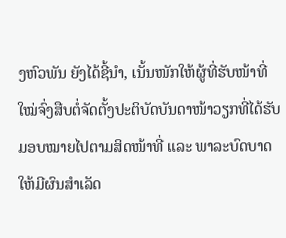ງຫົວພັນ ຍັງໄດ້ຊີ້ນໍາ, ເນັ້ນໜັກໃຫ້ຜູ້ທີ່ຮັບໜ້າທີ່ໃໝ່ຈົ່ງສືບຕໍ່ຈັດຕັ້ງປະຕິບັດບັນດາໜ້າວຽກທີ່ໄດ້ຮັບມອບໝາຍໄປຕາມສິດໜ້າທີ່ ແລະ ພາລະບົດບາດໃຫ້ມີຜົນສຳເລັດ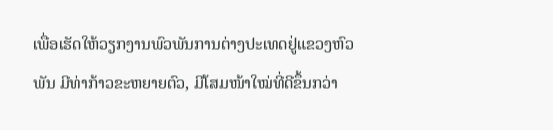ເພື່ອເຮັດໃຫ້ວຽກງານພົວພັນການຕ່າງປະເທດຢູ່ແຂວງຫົວພັນ ມີທ່າກ້າວຂະຫຍາຍຕົວ, ມີໂສມໜ້າໃໝ່ທີ່ດີຂຶ້ນກວ່າ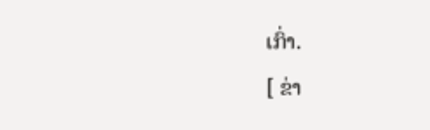ເກົ່າ.
[ ຂ່າ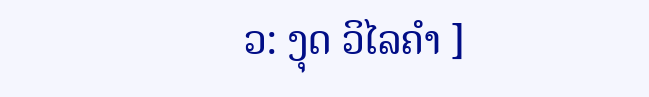ວ: ງຸດ ວິໄລຄຳ ]